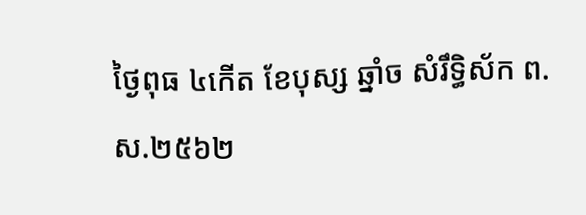ថ្ងៃពុធ ៤កើត ខែបុស្ស ឆ្នាំច សំរឹទ្ធិស័ក ព.ស.២៥៦២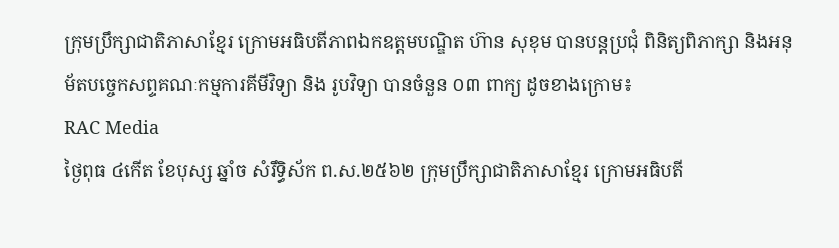ក្រុមប្រឹក្សាជាតិភាសាខ្មែរ ក្រោមអធិបតីភាពឯកឧត្តមបណ្ឌិត ហ៊ាន សុខុម បានបន្តប្រជុំ ពិនិត្យពិភាក្សា និងអនុម័តបច្ចេកសព្ទគណៈកម្មការគីមីវិទ្យា និង រូបវិទ្យា បានចំនួន ០៣ ពាក្យ ដូចខាងក្រោម៖
RAC Media
ថ្ងៃពុធ ៤កើត ខែបុស្ស ឆ្នាំច សំរឹទ្ធិស័ក ព.ស.២៥៦២ ក្រុមប្រឹក្សាជាតិភាសាខ្មែរ ក្រោមអធិបតី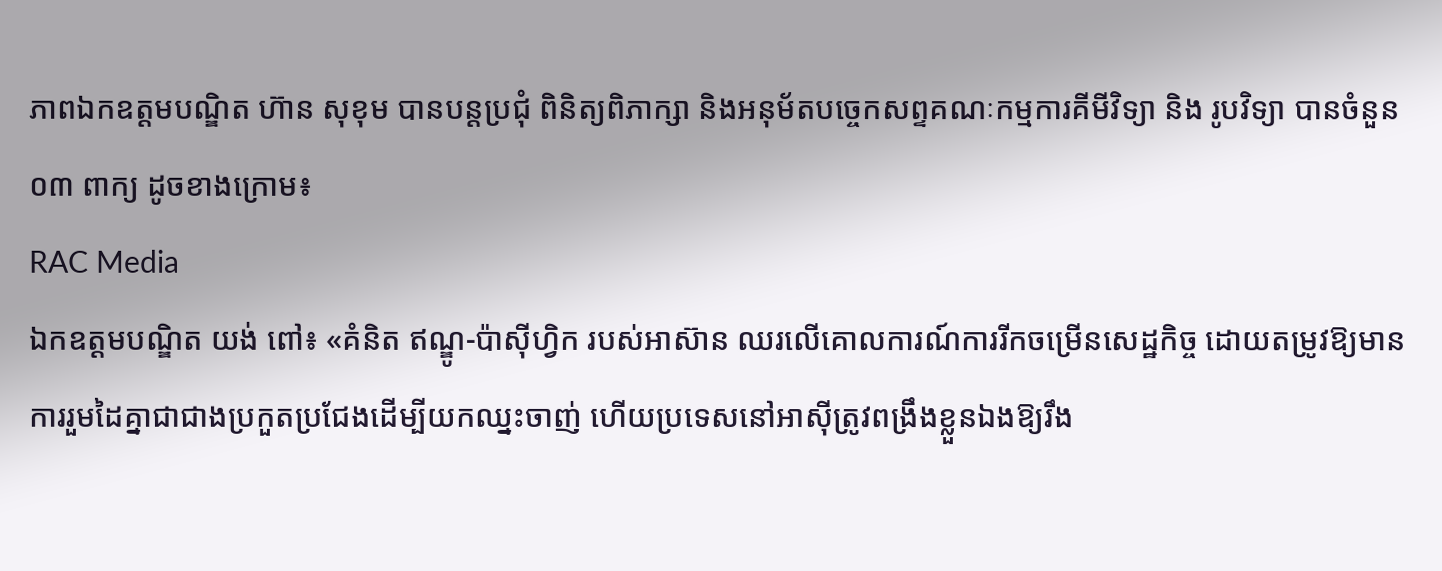ភាពឯកឧត្តមបណ្ឌិត ហ៊ាន សុខុម បានបន្តប្រជុំ ពិនិត្យពិភាក្សា និងអនុម័តបច្ចេកសព្ទគណៈកម្មការគីមីវិទ្យា និង រូបវិទ្យា បានចំនួន ០៣ ពាក្យ ដូចខាងក្រោម៖
RAC Media
ឯកឧត្ដមបណ្ឌិត យង់ ពៅ៖ «គំនិត ឥណ្ឌូ-ប៉ាស៊ីហ្វិក របស់អាស៊ាន ឈរលើគោលការណ៍ការរីកចម្រើនសេដ្ឋកិច្ច ដោយតម្រូវឱ្យមានការរួមដៃគ្នាជាជាងប្រកួតប្រជែងដើម្បីយកឈ្នះចាញ់ ហើយប្រទេសនៅអាស៊ីត្រូវពង្រឹងខ្លួនឯងឱ្យរឹង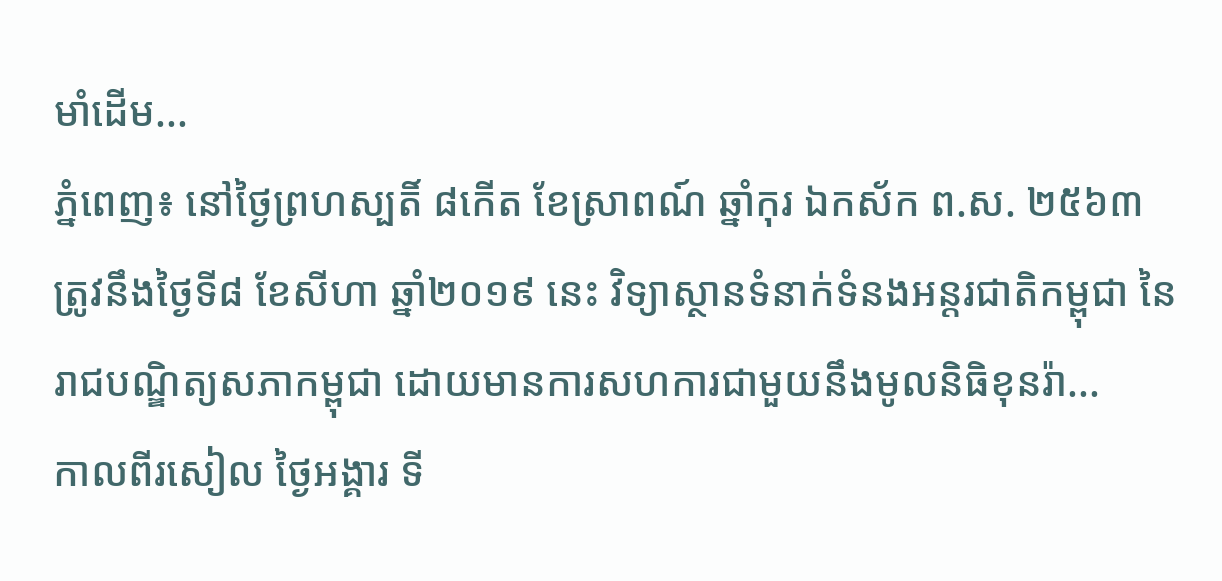មាំដើម...
ភ្នំពេញ៖ នៅថ្ងៃព្រហស្បតិ៍ ៨កើត ខែស្រាពណ៍ ឆ្នាំកុរ ឯកស័ក ព.ស. ២៥៦៣ ត្រូវនឹងថ្ងៃទី៨ ខែសីហា ឆ្នាំ២០១៩ នេះ វិទ្យាស្ថានទំនាក់ទំនងអន្តរជាតិកម្ពុជា នៃរាជបណ្ឌិត្យសភាកម្ពុជា ដោយមានការសហការជាមួយនឹងមូលនិធិខុនរ៉ា...
កាលពីរសៀល ថ្ងៃអង្គារ ទី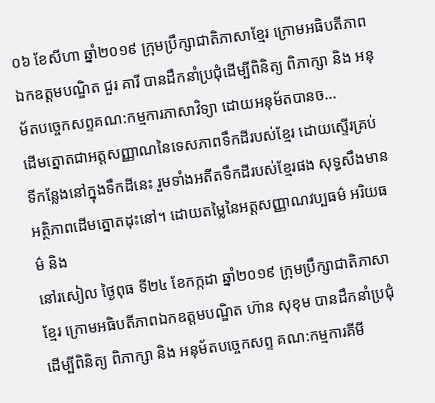០៦ ខែសីហា ឆ្នាំ២០១៩ ក្រុមប្រឹក្សាជាតិភាសាខ្មែរ ក្រោមអធិបតីភាពឯកឧត្តមបណ្ឌិត ជួរ គារី បានដឹកនាំប្រជុំដើម្បីពិនិត្យ ពិភាក្សា និង អនុម័តបច្ចេកសព្ទគណ:កម្មការភាសាវិទ្យា ដោយអនុម័តបានច...
ដើមត្នោតជាអត្តសញ្ញាណនៃទេសភាពទឹកដីរបស់ខ្មែរ ដោយស្ទើរគ្រប់ទីកន្លែងនៅក្នុងទឹកដីនេះ រួមទាំងអតីតទឹកដីរបស់ខ្មែរផង សុទ្ធសឹងមានអត្ថិភាពដើមត្នោតដុះនៅ។ ដោយតម្លៃនៃអត្តសញ្ញាណវប្បធម៌ អរិយធម៌ និង
នៅរសៀល ថ្ងៃពុធ ទី២៤ ខែកក្កដា ឆ្នាំ២០១៩ ក្រុមប្រឹក្សាជាតិភាសាខ្មែរ ក្រោមអធិបតីភាពឯកឧត្តមបណ្ឌិត ហ៊ាន សុខុម បានដឹកនាំប្រជុំដើម្បីពិនិត្យ ពិភាក្សា និង អនុម័តបច្ចេកសព្ទ គណ:កម្មការគីមី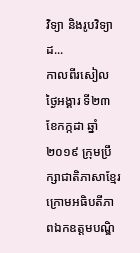វិទ្យា និងរូបវិទ្យា ដ...
កាលពីរសៀល ថ្ងៃអង្គារ ទី២៣ ខែកក្កដា ឆ្នាំ២០១៩ ក្រុមប្រឹក្សាជាតិភាសាខ្មែរ ក្រោមអធិបតីភាពឯកឧត្តមបណ្ឌិ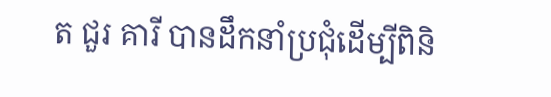ត ជួរ គារី បានដឹកនាំប្រជុំដើម្បីពិនិ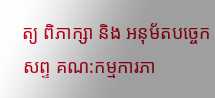ត្យ ពិភាក្សា និង អនុម័តបច្ចេកសព្ទ គណ:កម្មការភា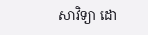សាវិទ្យា ដោ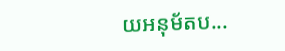យអនុម័តប...